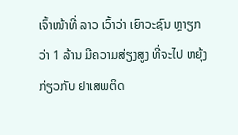ເຈົ້າໜ້າທີ່ ລາວ ເວົ້າວ່າ ເຍົາວະຊົນ ຫຼາຽກວ່າ 1 ລ້ານ ມີຄວາມສ່ຽງສູງ ທີ່ຈະໄປ ຫຍຸ້ງກ່ຽວກັບ ຢາເສພຕິດ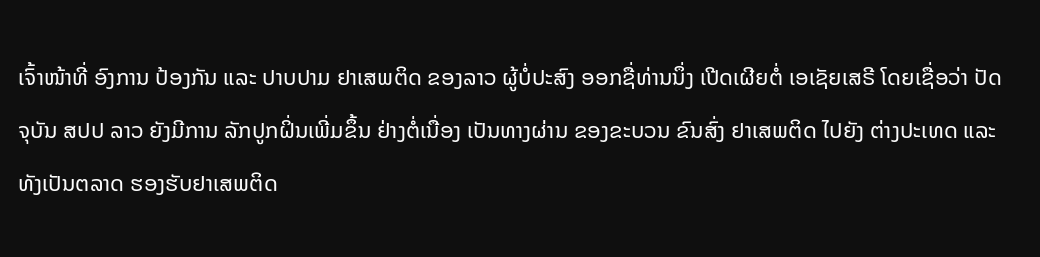ເຈົ້າໜ້າທີ່ ອົງການ ປ້ອງກັນ ແລະ ປາບປາມ ຢາເສພຕິດ ຂອງລາວ ຜູ້ບໍ່ປະສົງ ອອກຊື່ທ່ານນຶ່ງ ເປີດເຜີຍຕໍ່ ເອເຊັຍເສຣີ ໂດຍເຊື່ອວ່າ ປັດຈຸບັນ ສປປ ລາວ ຍັງມີການ ລັກປູກຝິ່ນເພີ່ມຂຶ້ນ ຢ່າງຕໍ່ເນື່ອງ ເປັນທາງຜ່ານ ຂອງຂະບວນ ຂົນສົ່ງ ຢາເສພຕິດ ໄປຍັງ ຕ່າງປະເທດ ແລະ ທັງເປັນຕລາດ ຮອງຮັບຢາເສພຕິດ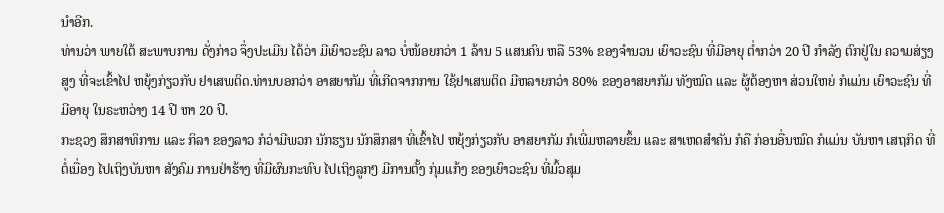ນໍາອີກ.
ທ່ານວ່າ ພາຍໃຕ້ ສະພາບການ ດັ່ງກ່າວ ຈຶ່ງປະເມີນ ໄດ້ວ່າ ມີເຍົາວະຊົນ ລາວ ບໍ່ໜ້ອຍກວ່າ 1 ລ້ານ 5 ແສນຄົນ ຫລື 53% ຂອງຈໍານວນ ເຍົາວະຊົນ ທີ່ມີອາຍຸ ຕໍ່າກວ່າ 20 ປີ ກໍາລັງ ຕົກຢູ່ໃນ ຄວາມສ່ຽງສູງ ທີ່ຈະເຂົ້າໄປ ຫຍຸ້ງກ່ຽວກັບ ຢາເສພຕິດ.ທ່ານບອກວ່າ ອາສຍາກັມ ທີ່ເກີດຈາກການ ໃຊ້ຢາເສພຕິດ ມີຫລາຍກວ່າ 80% ຂອງອາສຍາກັມ ທັງໝົດ ແລະ ຜູ້ຕ້ອງຫາ ສ່ວນໃຫຍ່ ກໍແມ່ນ ເຍົາວະຊົນ ທີ່ມີອາຍຸ ໃນຣະຫວ່າງ 14 ປີ ຫາ 20 ປີ.
ກະຊວງ ສຶກສາທິການ ແລະ ກິລາ ຂອງລາວ ກໍວ່າມີພວກ ນັກຮຽນ ນັກສຶກສາ ທີ່ເຂົ້າໄປ ຫຍຸ້ງກ່ຽວກັບ ອາສຍາກັມ ກໍເພີ່ມຫລາຍຂຶ້ນ ແລະ ສາເຫດສໍາຄັນ ກໍຄື ກ່ອນອື່ນໝົດ ກໍແມ່ນ ບັນຫາ ເສຖກິດ ທີ່ຕໍ່ເນື່ອງ ໄປເຖິງບັນຫາ ສັງຄົມ ການຢ່າຮ້າງ ທີ່ມີຜົນກະທົບ ໄປເຖິງລູກໆ ມີການຕັ້ງ ກຸ່ມແກ້ງ ຂອງເຍົາວະຊົນ ທີ່ມົ້ວສຸມ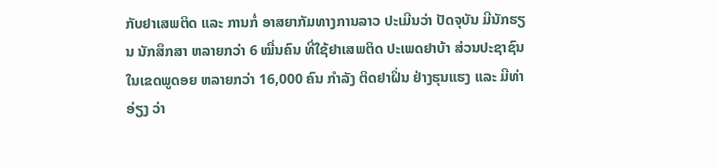ກັບຢາເສພຕິດ ແລະ ການກໍ່ ອາສຍາກັມທາງການລາວ ປະເມີນວ່າ ປັດຈຸບັນ ມີນັກຮຽນ ນັກສຶກສາ ຫລາຍກວ່າ 6 ໝື່ນຄົນ ທີ່ໃຊ້ຢາເສພຕິດ ປະເພດຢາບ້າ ສ່ວນປະຊາຊົນ ໃນເຂດພູດອຍ ຫລາຍກວ່າ 16,000 ຄົນ ກໍາລັງ ຕິດຢາຝິ່ນ ຢ່າງຮຸນແຮງ ແລະ ມີທ່າອ່ຽງ ວ່າ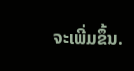ຈະເພີ່ມຂຶ້ນ.